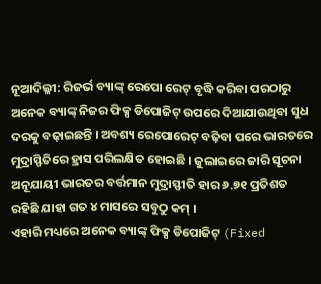ନୂଆଦିଲ୍ଳୀ: ରିଜର୍ଭ ବ୍ୟାଙ୍କ୍ ରେପୋ ରେଟ୍ ବୃଦ୍ଧି କରିବା ପରଠାରୁ ଅନେକ ବ୍ୟାଙ୍କ୍ ନିଜର ଫିକ୍ସ ଡିପୋଜିଟ୍ ଉପରେ ଦିଆଯାଉଥିବା ସୁଧ ଦରକୁ ବଢ଼ାଇଛନ୍ତି । ଅବଶ୍ୟ ରେପୋରେଟ୍ ବଢ଼ିବା ପରେ ଭାରତରେ ମୁଦ୍ରାସ୍ଫିତିରେ ହ୍ରାସ ପରିଲକ୍ଷିତ ହୋଇଛି । ଜୁଲାଇରେ ଜାରି ସୂଚନା ଅନୂଯାୟୀ ଭାରତର ବର୍ତ୍ତମାନ ମୁଦ୍ରାସ୍ଫୀତି ହାର ୬.୭୧ ପ୍ରତିଶତ ରହିଛି ଯାହା ଗତ ୪ ମାସରେ ସବୁଠୁ କମ୍ ।
ଏହାରି ମଧ୍ୟରେ ଅନେକ ବ୍ୟାଙ୍କ୍ ଫିକ୍ସ ଡିପୋଜିଟ୍ (Fixed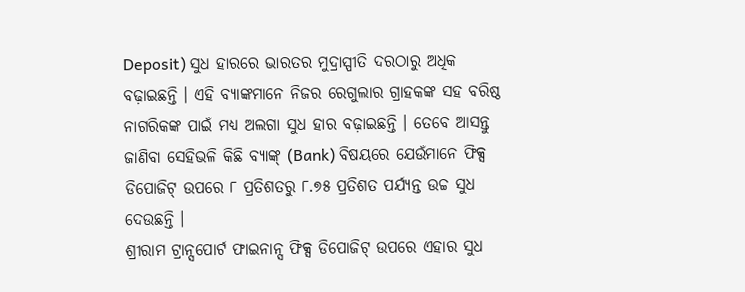Deposit) ସୁଧ ହାରରେ ଭାରତର ମୁଦ୍ରାସ୍ପୀତି ଦରଠାରୁ ଅଧିକ ବଢ଼ାଇଛନ୍ତି । ଏହି ବ୍ୟାଙ୍କମାନେ ନିଜର ରେଗୁଲାର ଗ୍ରାହକଙ୍କ ସହ ବରିଷ୍ଠ ନାଗରିକଙ୍କ ପାଇଁ ମଧ୍ୟ ଅଲଗା ସୁଧ ହାର ବଢ଼ାଇଛନ୍ତି । ତେବେ ଆସନ୍ତୁ ଜାଣିବା ସେହିଭଳି କିଛି ବ୍ୟାଙ୍କ୍ (Bank) ବିଷୟରେ ଯେଉଁମାନେ ଫିକ୍ସ ଡିପୋଜିଟ୍ ଉପରେ ୮ ପ୍ରତିଶତରୁ ୮.୭୫ ପ୍ରତିଶତ ପର୍ଯ୍ୟନ୍ତ ଉଚ୍ଚ ସୁଧ ଦେଉଛନ୍ତି ।
ଶ୍ରୀରାମ ଟ୍ରାନ୍ସପୋର୍ଟ ଫାଇନାନ୍ସ ଫିକ୍ସ ଡିପୋଜିଟ୍ ଉପରେ ଏହାର ସୁଧ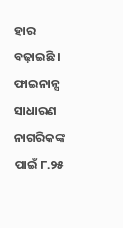ହାର ବଢ଼ାଇଛି । ଫାଇନାନ୍ସ ସାଧାରଣ ନାଗରିକଙ୍କ ପାଇଁ ୮.୨୫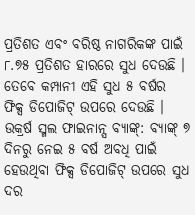ପ୍ରତିଶତ ଏବଂ ବରିଷ୍ଠ ନାଗରିକଙ୍କ ପାଇଁ ୮.୭୫ ପ୍ରତିଶତ ହାରରେ ସୁଧ ଦେଉଛି । ତେବେ କମ୍ପାନୀ ଏହି ସୁଧ ୫ ବର୍ଷର ଫିକ୍ସ ଡିପୋଜିଟ୍ ଉପରେ ଦେଉଛି ।
ଉକ୍ରର୍ଷ ସ୍ମଲ ଫାଇନାନ୍ସ ବ୍ୟାଙ୍କ୍: ବ୍ୟାଙ୍କ୍ ୭ ଦିନରୁ ନେଇ ୫ ବର୍ଷ ଅବଧି ପାଇଁ ହେଉଥିବା ଫିକ୍ସ ଡିପୋଜିଟ୍ ଉପରେ ସୁଧ ଦର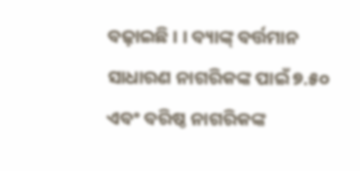ବଢ଼ାଇଛି । । ବ୍ୟାଙ୍କ୍ ବର୍ତ୍ତମାନ ସାଧାରଣ ନାଗରିକଙ୍କ ପାଇଁ ୭.୫୦ ଏବଂ ବରିଷ୍ଠ ନାଗରିକଙ୍କ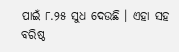ପାଇଁ ୮.୨୫ ସୁଧ ଦେଉଛି । ଏହା ସହ ବରିଷ୍ଠ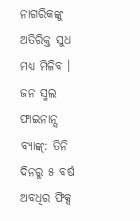ନାଗରିକଙ୍କୁ ଅତିରିକ୍ତ ସୁଧ ମଧ୍ୟ ମିଳିବ ।
ଜନ ସ୍ମଲ ଫାଇନାନ୍ସ ବ୍ୟାଙ୍କ୍: ତିନି ଦିନରୁ ୫ ବର୍ଷ ଅବଧିର ଫିକ୍ସ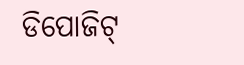ଡିପୋଜିଟ୍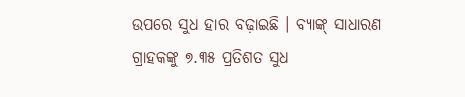ଉପରେ ସୁଧ ହାର ବଢ଼ାଇଛି । ବ୍ୟାଙ୍କ୍ ସାଧାରଣ ଗ୍ରାହକଙ୍କୁ ୭.୩୫ ପ୍ରତିଶତ ସୁଧ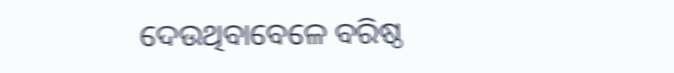ଦେଉଥିବାବେଳେ ବରିଷ୍ଠ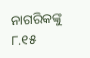ନାଗରିକଙ୍କୁ ୮.୧୫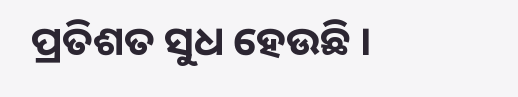ପ୍ରତିଶତ ସୁଧ ହେଉଛି ।